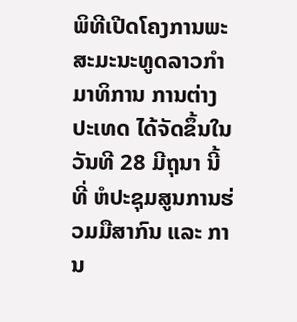ພິທີເປີດໂຄງການພະສະມະນະທູດລາວກຳມາທິການ ການຕ່າງປະເທດ ໄດ້ຈັດຂຶ້ນໃນວັນທີ 28 ມີຖຸນາ ນີ້ ທີ່ ຫໍປະຊຸມສູນການຮ່ວມມືສາກົນ ແລະ ການ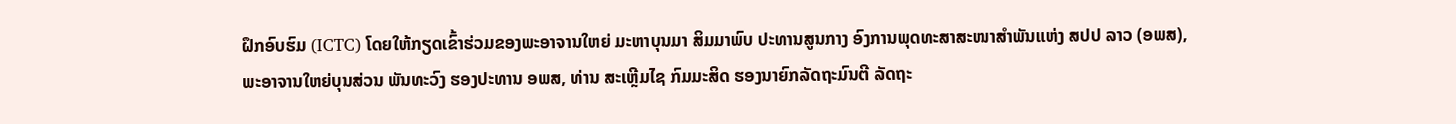ຝຶກອົບຮົມ (ICTC) ໂດຍໃຫ້ກຽດເຂົ້າຮ່ວມຂອງພະອາຈານໃຫຍ່ ມະຫາບຸນມາ ສິມມາພົບ ປະທານສູນກາງ ອົງການພຸດທະສາສະໜາສຳພັນແຫ່ງ ສປປ ລາວ (ອພສ), ພະອາຈານໃຫຍ່ບຸນສ່ວນ ພັນທະວົງ ຮອງປະທານ ອພສ, ທ່ານ ສະເຫຼີມໄຊ ກົມມະສິດ ຮອງນາຍົກລັດຖະມົນຕີ ລັດຖະ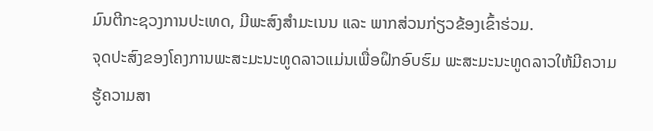ມົນຕີກະຊວງການປະເທດ, ມີພະສົງສຳມະເນນ ແລະ ພາກສ່ວນກ່ຽວຂ້ອງເຂົ້າຮ່ວມ.
ຈຸດປະສົງຂອງໂຄງການພະສະມະນະທູດລາວແມ່ນເພື່ອຝຶກອົບຮົມ ພະສະມະນະທູດລາວໃຫ້ມີຄວາມຮູ້ຄວາມສາ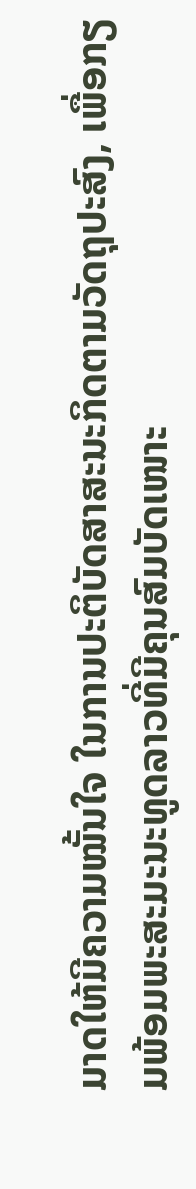ມາດໃຫ້ມີຄວາມໝັ້ນໃຈ ໃນການປະຕິບັດສາສະນະກິດຕາມວັດຖຸປະສົງ, ເພື່ອກຽມພ້ອມພະສະມະນະທູດລາວທີ່ມີຄຸນສົມບັດເໜາະ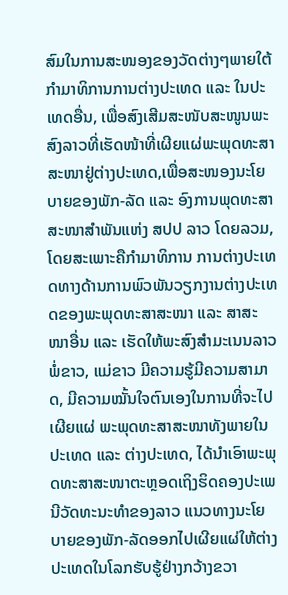ສົມໃນການສະໜອງຂອງວັດຕ່າງໆພາຍໃຕ້ກຳມາທິການການຕ່າງປະເທດ ແລະ ໃນປະເທດອື່ນ, ເພື່ອສົງເສີມສະໜັບສະໜູນພະສົງລາວທີ່ເຮັດໜ້າທີ່ເຜີຍແຜ່ພະພຸດທະສາສະໜາຢູ່ຕ່າງປະເທດ,ເພື່ອສະໜອງນະໂຍບາຍຂອງພັກ-ລັດ ແລະ ອົງການພຸດທະສາສະໜາສຳພັນແຫ່ງ ສປປ ລາວ ໂດຍລວມ, ໂດຍສະເພາະຄືກຳມາທິການ ການຕ່າງປະເທດທາງດ້ານການພົວພັນວຽກງານຕ່າງປະເທດຂອງພະພຸດທະສາສະໜາ ແລະ ສາສະໜາອື່ນ ແລະ ເຮັດໃຫ້ພະສົງສຳມະເນນລາວ ພໍ່ຂາວ, ແມ່ຂາວ ມີຄວາມຮູ້ມີຄວາມສາມາດ, ມີຄວາມໝັ້ນໃຈຕົນເອງໃນການທີ່ຈະໄປເຜີຍແຜ່ ພະພຸດທະສາສະໜາທັງພາຍໃນປະເທດ ແລະ ຕ່າງປະເທດ, ໄດ້ນຳເອົາພະພຸດທະສາສະໜາຕະຫຼອດເຖິງຮິດຄອງປະເພນີວັດທະນະທຳຂອງລາວ ແນວທາງນະໂຍບາຍຂອງພັກ-ລັດອອກໄປເຜີຍແຜ່ໃຫ້ຕ່າງປະເທດໃນໂລກຮັບຮູ້ຢ່າງກວ້າງຂວາ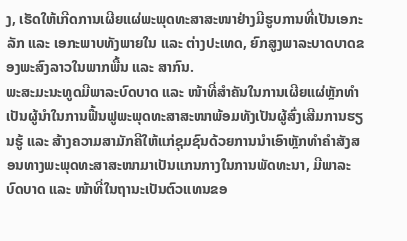ງ, ເຮັດໃຫ້ເກີດການເຜີຍແຜ່ພະພຸດທະສາສະໜາຢ່າງມີຮູບການທີ່ເປັນເອກະລັກ ແລະ ເອກະພາບທັງພາຍໃນ ແລະ ຕ່າງປະເທດ, ຍົກສູງພາລະບາດບາດຂອງພະສົງລາວໃນພາກພື້ນ ແລະ ສາກົນ.
ພະສະມະນະທູດມີພາລະບົດບາດ ແລະ ໜ້າທີ່ສຳຄັນໃນການເຜີຍແຜ່ຫຼັກທຳເປັນຜູ້ນຳໃນການຟື້ນຟູພະພຸດທະສາສະໜາພ້ອມທັງເປັນຜູ້ສົ່ງເສີມການຮຽນຮູ້ ແລະ ສ້າງຄວາມສາມັກຄີໃຫ້ແກ່ຊຸມຊົນດ້ວຍການນຳເອົາຫຼັກທຳຄຳສັງສອນທາງພະພຸດທະສາສະໜາມາເປັນແກນກາງໃນການພັດທະນາ, ມີພາລະບົດບາດ ແລະ ໜ້າທີ່ໃນຖານະເປັນຕົວແທນຂອ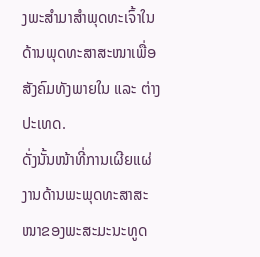ງພະສຳມາສຳພຸດທະເຈົ້າໃນດ້ານພຸດທະສາສະໜາເພື່ອສັງຄົມທັງພາຍໃນ ແລະ ຕ່າງປະເທດ.
ດັ່ງນັ້ນໜ້າທີ່ການເຜີຍແຜ່ງານດ້ານພະພຸດທະສາສະໜາຂອງພະສະມະນະທູດ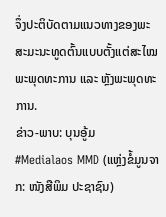ຈຶ່ງປະຕິບັດຕາມແນວທາງຂອງພະສະມະນະທູດຕົ້ນແບບຕັ້ງແຕ່ສະໄໝພະພຸດທະການ ແລະ ຫຼັງພະພຸດທະການ.
ຂ່າວ-ພາບ: ບຸນອູ້ມ
#Medialaos MMD (ແຫຼ່ງຂໍ້ມູນຈາກ: ໜັງສືພິມ ປະຊາຊົນ)